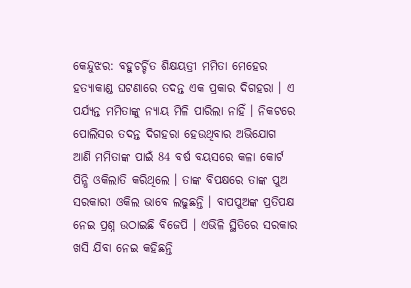କେନ୍ଦୁଝର: ବହୁଚର୍ଚ୍ଚିତ ଶିକ୍ଷୟତ୍ରୀ ମମିତା ମେହେର ହତ୍ୟାକାଣ୍ଡ ଘଟଣାରେ ତଦନ୍ତ ଏକ ପ୍ରକାର ଦିଗହରା । ଏ ପର୍ଯ୍ୟନ୍ତ ମମିତାଙ୍କୁ ନ୍ୟାୟ ମିଳି ପାରିଲା ନାହିଁ । ନିକଟରେ ପୋଲିସର ତଦନ୍ତ ଦିଗହରା ହେଉଥିବାର ଅଭିଯୋଗ ଆଣି ମମିତାଙ୍କ ପାଇଁ 84 ବର୍ଷ ବୟସରେ କଳା କୋର୍ଟ ପିନ୍ଧି ଓକିଲାତି କରିଥିଲେ । ତାଙ୍କ ବିପକ୍ଷରେ ତାଙ୍କ ପୁଅ ସରକାରୀ ଓକିଲ ଭାବେ ଲଢୁଛନ୍ତି । ବାପପୁଅଙ୍କ ପ୍ରତିପକ୍ଷ ନେଇ ପ୍ରଶ୍ନ ଉଠାଇଛି ବିଜେପି । ଏଭିଳି ସ୍ଥିତିରେ ସରକାର ଖସି ଯିବା ନେଇ କହିଛନ୍ତି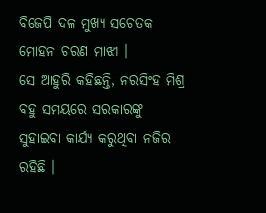ବିଜେପି ଦଳ ମୁଖ୍ୟ ସଚେତକ ମୋହନ ଚରଣ ମାଝୀ ।
ସେ ଆହୁରି କହିଛନ୍ତି, ନରସିଂହ ମିଶ୍ର ବହୁ ସମୟରେ ସରକାରଙ୍କୁ ସୁହାଇବା କାର୍ଯ୍ୟ କରୁଥିବା ନଜିର ରହିଛି ।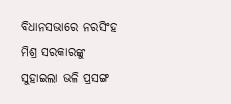ବିଧାନସଭାରେ ନରସିଂହ ମିଶ୍ର ସରକାରଙ୍କୁ ସୁହାଇଲା ଭଳି ପ୍ରସଙ୍ଗ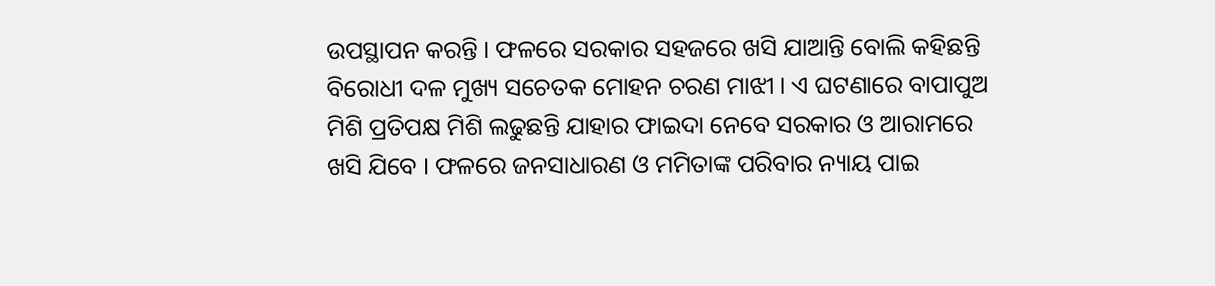ଉପସ୍ଥାପନ କରନ୍ତି । ଫଳରେ ସରକାର ସହଜରେ ଖସି ଯାଆନ୍ତି ବୋଲି କହିଛନ୍ତି ବିରୋଧୀ ଦଳ ମୁଖ୍ୟ ସଚେତକ ମୋହନ ଚରଣ ମାଝୀ । ଏ ଘଟଣାରେ ବାପାପୁଅ ମିଶି ପ୍ରତିପକ୍ଷ ମିଶି ଲଢୁଛନ୍ତି ଯାହାର ଫାଇଦା ନେବେ ସରକାର ଓ ଆରାମରେ ଖସି ଯିବେ । ଫଳରେ ଜନସାଧାରଣ ଓ ମମିତାଙ୍କ ପରିବାର ନ୍ୟାୟ ପାଇ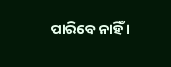ପାରିବେ ନାହିଁ ।